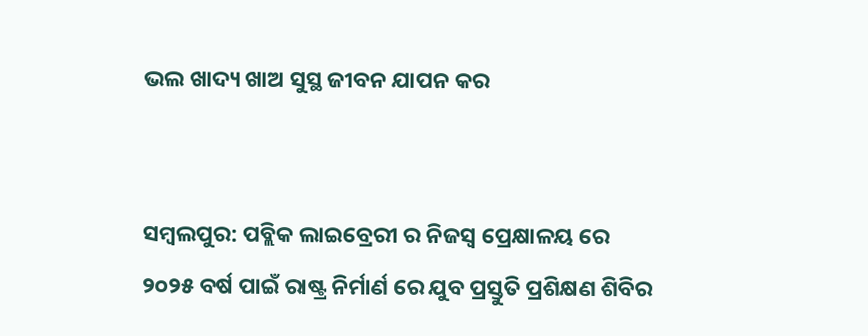ଭଲ ଖାଦ୍ୟ ଖାଅ ସୁସ୍ଥ ଜୀବନ ଯାପନ କର


ସମ୍ବଲପୁର: ପବ୍ଲିକ ଲାଇବ୍ରେରୀ ର ନିଜସ୍ୱ ପ୍ରେକ୍ଷାଳୟ ରେ ୨୦୨୫ ବର୍ଷ ପାଇଁ ରାଷ୍ଟ୍ର ନିର୍ମାର୍ଣ ରେ ଯୁବ ପ୍ରସ୍ତୁତି ପ୍ରଶିକ୍ଷଣ ଶିବିର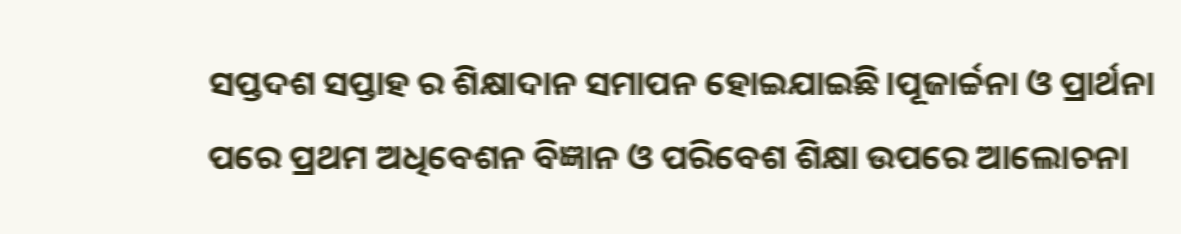ସପ୍ତଦଶ ସପ୍ତାହ ର ଶିକ୍ଷାଦାନ ସମାପନ ହୋଇଯାଇଛି।ପୂଜାର୍ଚ୍ଚନା ଓ ପ୍ରାର୍ଥନା ପରେ ପ୍ରଥମ ଅଧିବେଶନ ବିଜ୍ଞାନ ଓ ପରିବେଶ ଶିକ୍ଷା ଉପରେ ଆଲୋଚନା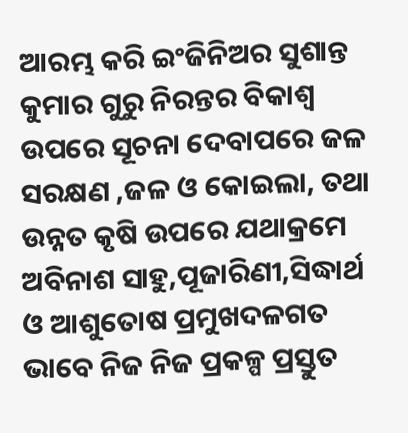ଆରମ୍ଭ କରି ଇଂଜିନିଅର ସୁଶାନ୍ତ କୁମାର ଗୁରୁ ନିରନ୍ତର ବିକାଶ୍ୱ ଉପରେ ସୂଚନା ଦେବାପରେ ଜଳ ସରକ୍ଷଣ ,ଜଳ ଓ କୋଇଲା, ତଥା ଉନ୍ନତ କୃଷି ଉପରେ ଯଥାକ୍ରମେ ଅବିନାଶ ସାହୁ,ପୂଜାରିଣୀ,ସିଦ୍ଧାର୍ଥ ଓ ଆଶୁତୋଷ ପ୍ରମୁଖଦଳଗତ ଭାବେ ନିଜ ନିଜ ପ୍ରକଳ୍ପ ପ୍ରସ୍ତୁତ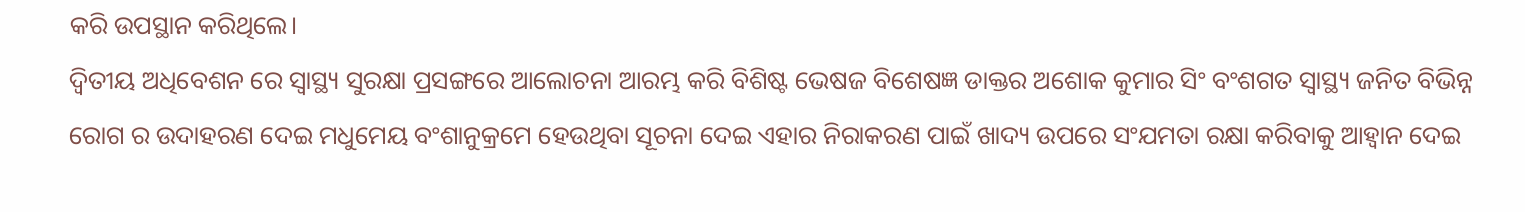କରି ଉପସ୍ଥାନ କରିଥିଲେ।
ଦ୍ଵିତୀୟ ଅଧିବେଶନ ରେ ସ୍ୱାସ୍ଥ୍ୟ ସୁରକ୍ଷା ପ୍ରସଙ୍ଗରେ ଆଲୋଚନା ଆରମ୍ଭ କରି ବିଶିଷ୍ଟ ଭେଷଜ ବିଶେଷଜ୍ଞ ଡାକ୍ତର ଅଶୋକ କୁମାର ସିଂ ବଂଶଗତ ସ୍ୱାସ୍ଥ୍ୟ ଜନିତ ବିଭିନ୍ନ ରୋଗ ର ଉଦାହରଣ ଦେଇ ମଧୁମେୟ ବଂଶାନୁକ୍ରମେ ହେଉଥିବା ସୂଚନା ଦେଇ ଏହାର ନିରାକରଣ ପାଇଁ ଖାଦ୍ୟ ଉପରେ ସଂଯମତା ରକ୍ଷା କରିବାକୁ ଆହ୍ଵାନ ଦେଇ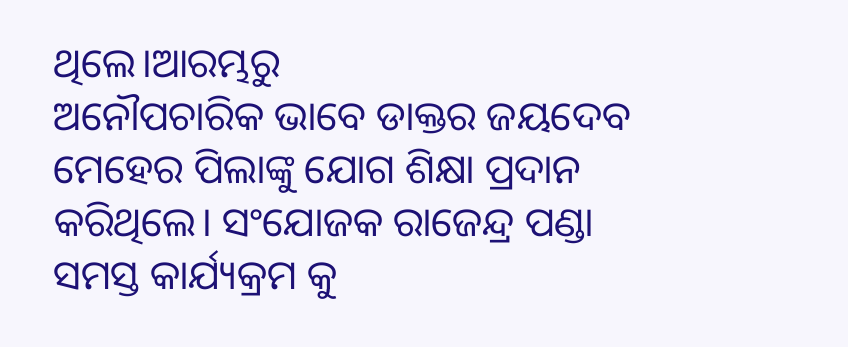ଥିଲେ।ଆରମ୍ଭରୁ
ଅନୌପଚାରିକ ଭାବେ ଡାକ୍ତର ଜୟଦେବ ମେହେର ପିଲାଙ୍କୁ ଯୋଗ ଶିକ୍ଷା ପ୍ରଦାନ କରିଥିଲେ। ସଂଯୋଜକ ରାଜେନ୍ଦ୍ର ପଣ୍ଡା ସମସ୍ତ କାର୍ଯ୍ୟକ୍ରମ କୁ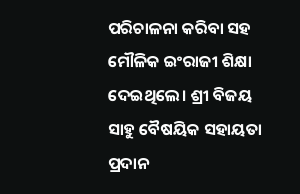ପରିଚାଳନା କରିବା ସହ ମୌଳିକ ଇଂରାଜୀ ଶିକ୍ଷା ଦେଇଥିଲେ। ଶ୍ରୀ ବିଜୟ ସାହୁ ବୈଷୟିକ ସହାୟତା ପ୍ରଦାନ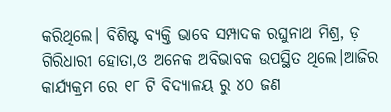କରିଥିଲେ। ବିଶିଷ୍ଟ ବ୍ୟକ୍ତି ଭାବେ ସମ୍ପାଦକ ରଘୁନାଥ ମିଶ୍ର, ଡ଼ ଗିରିଧାରୀ ହୋତା,ଓ ଅନେକ ଅବିଭାବକ ଉପସ୍ଥିତ ଥିଲେ।ଆଜିର କାର୍ଯ୍ୟକ୍ରମ ରେ ୧୮ ଟି ବିଦ୍ୟାଳୟ ରୁ ୪୦ ଜଣ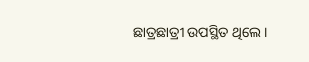ଛାତ୍ରଛାତ୍ରୀ ଉପସ୍ଥିତ ଥିଲେ।